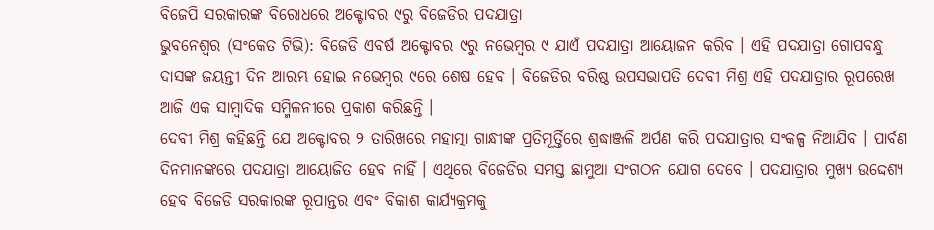ବିଜେପି ସରକାରଙ୍କ ବିରୋଧରେ ଅକ୍ଟୋବର ୯ରୁ ବିଜେଡିର ପଦଯାତ୍ରା
ଭୁବନେଶ୍ୱର (ସଂକେତ ଟିଭି): ବିଜେଡି ଏବର୍ଷ ଅକ୍ଟୋବର ୯ରୁ ନଭେମ୍ବର ୯ ଯାଏଁ ପଦଯାତ୍ରା ଆୟୋଜନ କରିବ । ଏହି ପଦଯାତ୍ରା ଗୋପବନ୍ଧୁ ଦାସଙ୍କ ଜୟନ୍ତୀ ଦିନ ଆରମ୍ଭ ହୋଇ ନଭେମ୍ବର ୯ରେ ଶେଷ ହେବ । ବିଜେଡିର ବରିଷ୍ଠ ଉପସଭାପତି ଦେବୀ ମିଶ୍ର ଏହି ପଦଯାତ୍ରାର ରୂପରେଖ ଆଜି ଏକ ସାମ୍ବାଦିକ ସମ୍ମିଳନୀରେ ପ୍ରକାଶ କରିଛନ୍ତି ।
ଦେବୀ ମିଶ୍ର କହିଛନ୍ତି ଯେ ଅକ୍ଟୋବର ୨ ତାରିଖରେ ମହାତ୍ମା ଗାନ୍ଧୀଙ୍କ ପ୍ରତିମୂର୍ତ୍ତିରେ ଶ୍ରଦ୍ଧାଞ୍ଜଳି ଅର୍ପଣ କରି ପଦଯାତ୍ରାର ସଂକଳ୍ପ ନିଆଯିବ । ପାର୍ବଣ ଦିନମାନଙ୍କରେ ପଦଯାତ୍ରା ଆୟୋଜିତ ହେବ ନାହିଁ । ଏଥିରେ ବିଜେଡିର ସମସ୍ତ ଛାମୁଆ ସଂଗଠନ ଯୋଗ ଦେବେ । ପଦଯାତ୍ରାର ମୁଖ୍ୟ ଉଦ୍ଦେଶ୍ୟ ହେବ ବିଜେଡି ସରକାରଙ୍କ ରୂପାନ୍ତର ଏବଂ ବିକାଶ କାର୍ଯ୍ୟକ୍ରମକୁ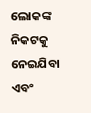ଲୋକଙ୍କ ନିକଟକୁ ନେଇଯିବା ଏବଂ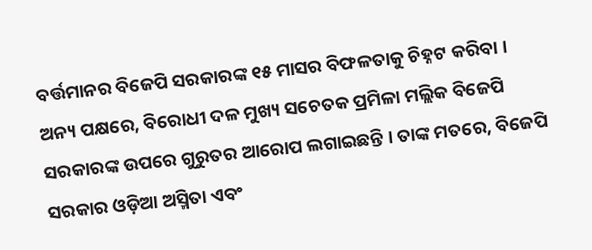ବର୍ତ୍ତମାନର ବିଜେପି ସରକାରଙ୍କ ୧୫ ମାସର ବିଫଳତାକୁ ଚିହ୍ନଟ କରିବା ।
ଅନ୍ୟ ପକ୍ଷରେ, ବିରୋଧୀ ଦଳ ମୁଖ୍ୟ ସଚେତକ ପ୍ରମିଳା ମଲ୍ଲିକ ବିଜେପି ସରକାରଙ୍କ ଉପରେ ଗୁରୁତର ଆରୋପ ଲଗାଇଛନ୍ତି । ତାଙ୍କ ମତରେ, ବିଜେପି ସରକାର ଓଡ଼ିଆ ଅସ୍ମିତା ଏବଂ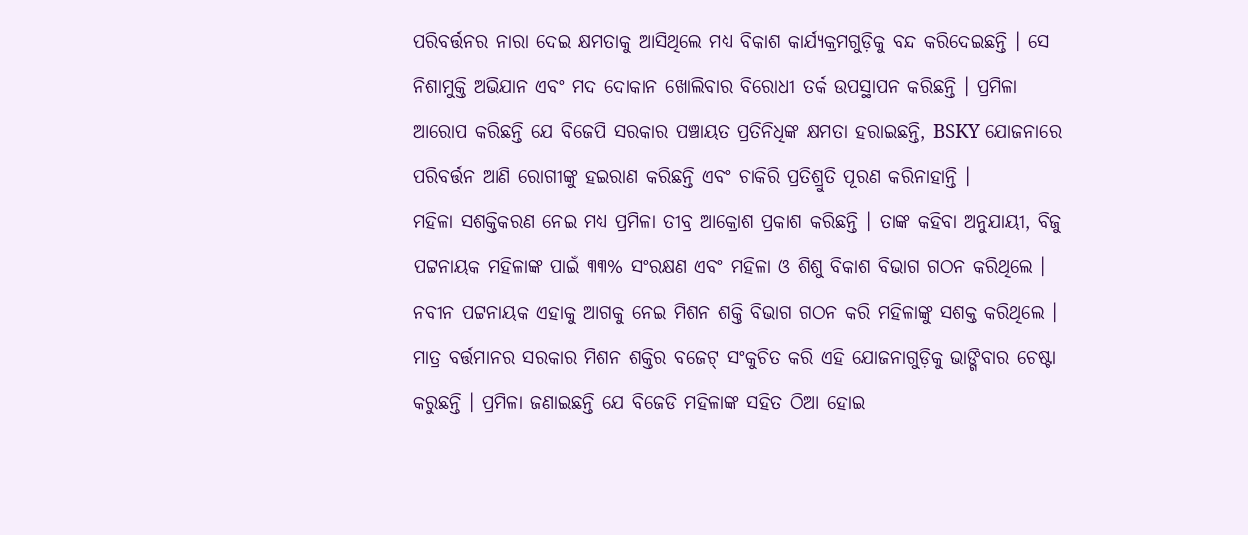ପରିବର୍ତ୍ତନର ନାରା ଦେଇ କ୍ଷମତାକୁ ଆସିଥିଲେ ମଧ୍ୟ ବିକାଶ କାର୍ଯ୍ୟକ୍ରମଗୁଡ଼ିକୁ ବନ୍ଦ କରିଦେଇଛନ୍ତି । ସେ ନିଶାମୁକ୍ତି ଅଭିଯାନ ଏବଂ ମଦ ଦୋକାନ ଖୋଲିବାର ବିରୋଧୀ ତର୍କ ଉପସ୍ଥାପନ କରିଛନ୍ତି । ପ୍ରମିଳା ଆରୋପ କରିଛନ୍ତି ଯେ ବିଜେପି ସରକାର ପଞ୍ଚାୟତ ପ୍ରତିନିଧିଙ୍କ କ୍ଷମତା ହରାଇଛନ୍ତି, BSKY ଯୋଜନାରେ ପରିବର୍ତ୍ତନ ଆଣି ରୋଗୀଙ୍କୁ ହଇରାଣ କରିଛନ୍ତି ଏବଂ ଚାକିରି ପ୍ରତିଶ୍ରୁତି ପୂରଣ କରିନାହାନ୍ତି ।
ମହିଳା ସଶକ୍ତିକରଣ ନେଇ ମଧ୍ୟ ପ୍ରମିଳା ତୀବ୍ର ଆକ୍ରୋଶ ପ୍ରକାଶ କରିଛନ୍ତି । ତାଙ୍କ କହିବା ଅନୁଯାୟୀ, ବିଜୁ ପଟ୍ଟନାୟକ ମହିଳାଙ୍କ ପାଇଁ ୩୩% ସଂରକ୍ଷଣ ଏବଂ ମହିଳା ଓ ଶିଶୁ ବିକାଶ ବିଭାଗ ଗଠନ କରିଥିଲେ । ନବୀନ ପଟ୍ଟନାୟକ ଏହାକୁ ଆଗକୁ ନେଇ ମିଶନ ଶକ୍ତି ବିଭାଗ ଗଠନ କରି ମହିଳାଙ୍କୁ ସଶକ୍ତ କରିଥିଲେ । ମାତ୍ର ବର୍ତ୍ତମାନର ସରକାର ମିଶନ ଶକ୍ତିର ବଜେଟ୍ ସଂକୁଚିତ କରି ଏହି ଯୋଜନାଗୁଡ଼ିକୁ ଭାଙ୍ଗିବାର ଚେଷ୍ଟା କରୁଛନ୍ତି । ପ୍ରମିଳା ଜଣାଇଛନ୍ତି ଯେ ବିଜେଡି ମହିଳାଙ୍କ ସହିତ ଠିଆ ହୋଇ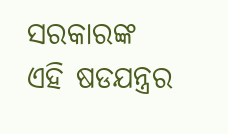ସରକାରଙ୍କ ଏହି ଷଡଯନ୍ତ୍ରର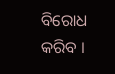ବିରୋଧ କରିବ ।